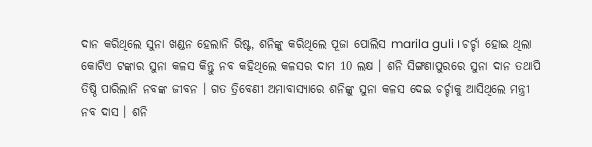ଦାନ କରିଥିଲେ ସୁନା ଖଣ୍ଡନ ହେଲାନି ରିଷ୍ଟ, ଶନିଙ୍କୁ କରିଥିଲେ ପୂଜା ପୋଲିସ marila guli । ଚର୍ଚ୍ଚା ହୋଇ ଥିଲା କୋଟିଏ ଟଙ୍କାର ସୁନା କଳସ କିନ୍ତୁ ନବ କହିଥିଲେ କଳସର ଦାମ 10 ଲକ୍ଷ । ଶନି ସିଙ୍ଗଣାପୁରରେ ସୁନା ଦାନ ତଥାପି ତିଷ୍ଠି ପାରିଲାନି ନବଙ୍କ ଜୀବନ । ଗତ ତ୍ରିବେଣୀ ଅମାବାସ୍ୟାରେ ଶନିଙ୍କୁ ସୁନା କଳସ ଦେଇ ଚର୍ଚ୍ଚାକୁ ଆସିଥିଲେ ମନ୍ତ୍ରୀ ନବ ଦାସ । ଶନି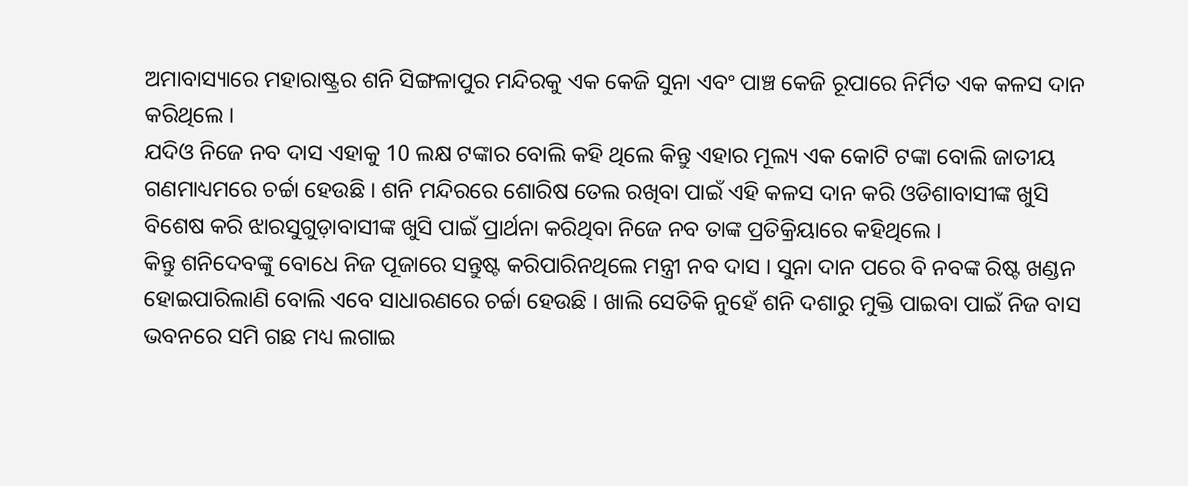ଅମାବାସ୍ୟାରେ ମହାରାଷ୍ଟ୍ରର ଶନି ସିଙ୍ଗଳାପୁର ମନ୍ଦିରକୁ ଏକ କେଜି ସୁନା ଏବଂ ପାଞ୍ଚ କେଜି ରୂପାରେ ନିର୍ମିତ ଏକ କଳସ ଦାନ କରିଥିଲେ ।
ଯଦିଓ ନିଜେ ନବ ଦାସ ଏହାକୁ 10 ଲକ୍ଷ ଟଙ୍କାର ବୋଲି କହି ଥିଲେ କିନ୍ତୁ ଏହାର ମୂଲ୍ୟ ଏକ କୋଟି ଟଙ୍କା ବୋଲି ଜାତୀୟ ଗଣମାଧ୍ୟମରେ ଚର୍ଚ୍ଚା ହେଉଛି । ଶନି ମନ୍ଦିରରେ ଶୋରିଷ ତେଲ ରଖିବା ପାଇଁ ଏହି କଳସ ଦାନ କରି ଓଡିଶାବାସୀଙ୍କ ଖୁସି ବିଶେଷ କରି ଝାରସୁଗୁଡ଼ାବାସୀଙ୍କ ଖୁସି ପାଇଁ ପ୍ରାର୍ଥନା କରିଥିବା ନିଜେ ନବ ତାଙ୍କ ପ୍ରତିକ୍ରିୟାରେ କହିଥିଲେ ।
କିନ୍ତୁ ଶନିଦେବଙ୍କୁ ବୋଧେ ନିଜ ପୂଜାରେ ସନ୍ତୁଷ୍ଟ କରିପାରିନଥିଲେ ମନ୍ତ୍ରୀ ନବ ଦାସ । ସୁନା ଦାନ ପରେ ବି ନବଙ୍କ ରିଷ୍ଟ ଖଣ୍ଡନ ହୋଇପାରିଲାଣି ବୋଲି ଏବେ ସାଧାରଣରେ ଚର୍ଚ୍ଚା ହେଉଛି । ଖାଲି ସେତିକି ନୁହେଁ ଶନି ଦଶାରୁ ମୁକ୍ତି ପାଇବା ପାଇଁ ନିଜ ବାସ ଭବନରେ ସମି ଗଛ ମଧ୍ୟ ଲଗାଇ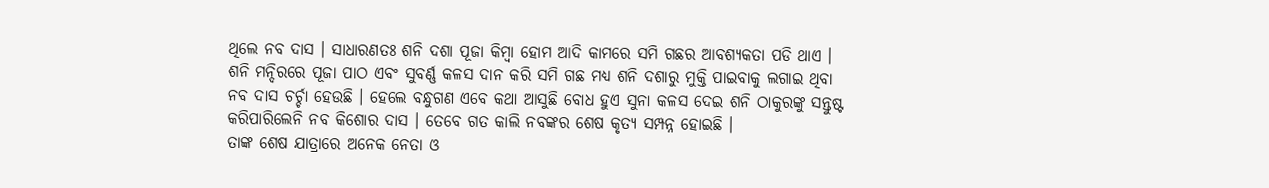ଥିଲେ ନବ ଦାସ । ସାଧାରଣତଃ ଶନି ଦଶା ପୂଜା କିମ୍ବା ହୋମ ଆଦି କାମରେ ସମି ଗଛର ଆବଶ୍ୟକତା ପଡି ଥାଏ ।
ଶନି ମନ୍ଦିରରେ ପୂଜା ପାଠ ଏବଂ ସୁବର୍ଣ୍ଣ କଳସ ଦାନ କରି ସମି ଗଛ ମଧ୍ୟ ଶନି ଦଶାରୁ ମୁକ୍ତି ପାଇବାକୁ ଲଗାଇ ଥିବା ନବ ଦାସ ଚର୍ଚ୍ଚା ହେଉଛି । ହେଲେ ବନ୍ଧୁଗଣ ଏବେ କଥା ଆସୁଛି ବୋଧ ହୁଏ ସୁନା କଳସ ଦେଇ ଶନି ଠାକୁରଙ୍କୁ ସନ୍ତୁଷ୍ଟ କରିପାରିଲେନି ନବ କିଶୋର ଦାସ । ତେବେ ଗତ କାଲି ନବଙ୍କର ଶେଷ କୃତ୍ୟ ସମ୍ପନ୍ନ ହୋଇଛି ।
ତାଙ୍କ ଶେଷ ଯାତ୍ରାରେ ଅନେକ ନେତା ଓ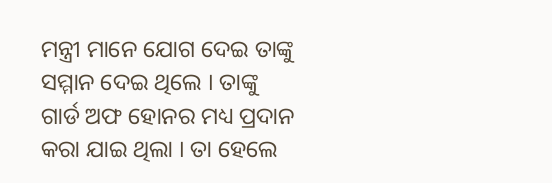ମନ୍ତ୍ରୀ ମାନେ ଯୋଗ ଦେଇ ତାଙ୍କୁ ସମ୍ମାନ ଦେଇ ଥିଲେ । ତାଙ୍କୁ ଗାର୍ଡ ଅଫ ହୋନର ମଧ୍ୟ ପ୍ରଦାନ କରା ଯାଇ ଥିଲା । ତା ହେଲେ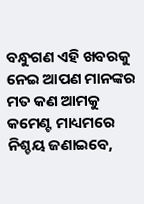ବନ୍ଧୁଗଣ ଏହି ଖବରକୁ ନେଇ ଆପଣ ମାନଙ୍କର ମତ କଣ ଆମକୁ କମେଣ୍ଟ ମାଧ୍ୟମରେ ନିଶ୍ଚୟ ଜଣାଇବେ,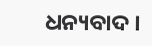ଧନ୍ୟବାଦ ।